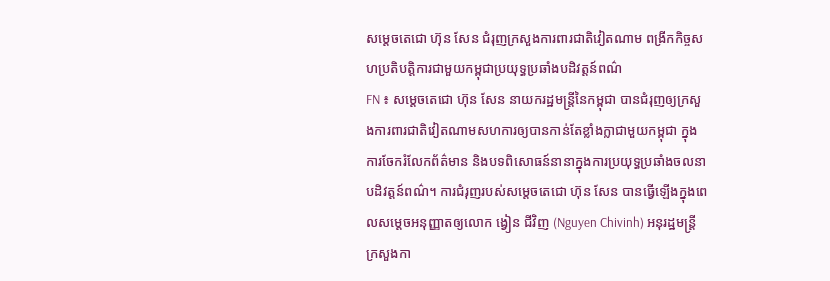សម្តេចតេជោ ហ៊ុន សែន ជំរុញក្រសួងការពារជាតិវៀតណាម ពង្រីកកិច្ចសហប្រតិបត្តិការជាមួយកម្ពុជាប្រយុទ្ធប្រឆាំងបដិវត្តន៍ពណ៌
FN ៖ សម្តេចតេជោ ហ៊ុន សែន នាយករដ្ឋមន្ត្រីនៃកម្ពុជា បានជំរុញឲ្យក្រសួងការពារជាតិវៀតណាមសហការឲ្យបានកាន់តែខ្លាំងក្លាជាមួយកម្ពុជា ក្នុងការចែករំលែកព័ត៌មាន និងបទពិសោធន៍នានាក្នុងការប្រយុទ្ធប្រឆាំងចលនាបដិវត្តន៍ពណ៌។ ការជំរុញរបស់សម្តេចតេជោ ហ៊ុន សែន បានធ្វើឡើងក្នុងពេលសម្តេចអនុញ្ញាតឲ្យលោក ង្វៀន ជីវិញ (Nguyen Chivinh) អនុរដ្ឋមន្ត្រី ក្រសួងកា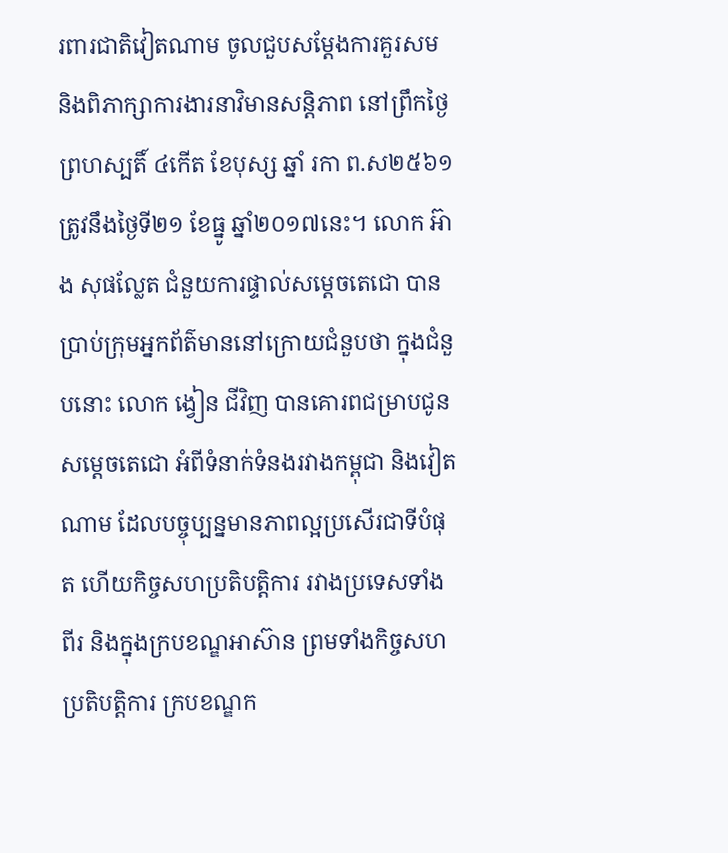រពារជាតិវៀតណាម ចូលជួបសម្តែងការគួរសម និងពិភាក្សាការងារនាវិមានសន្តិភាព នៅព្រឹកថ្ងៃព្រហស្បតិ៍ ៤កើត ខែបុស្ស ឆ្នាំ រកា ព.ស២៥៦១ ត្រូវនឹងថ្ងៃទី២១ ខែធ្នូ ឆ្នាំ២០១៧នេះ។ លោក អ៊ាង សុផល្លែត ជំនួយការផ្ទាល់សម្តេចតេជោ បានប្រាប់ក្រុមអ្នកព័ត៌មាននៅក្រោយជំនួបថា ក្នុងជំនួបនោះ លោក ង្វៀន ជីវិញ បានគោរពជម្រាបជូនសម្តេចតេជោ អំពីទំនាក់ទំនងរវាងកម្ពុជា និងវៀតណាម ដែលបច្ចុប្បន្នមានភាពល្អប្រសើរជាទីបំផុត ហើយកិច្ចសហប្រតិបត្តិការ រវាងប្រទេសទាំងពីរ និងក្នុងក្របខណ្ឌអាស៊ាន ព្រមទាំងកិច្ចសហប្រតិបត្តិការ ក្របខណ្ឌក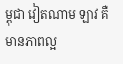ម្ពុជា វៀតណាម ឡាវ គឺមានភាពល្អ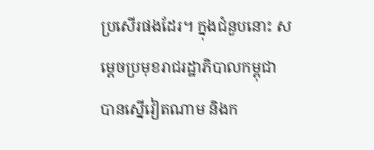ប្រសើរផងដែរ។ ក្នុងជំនួបនោះ សម្តេចប្រមុខរាជរដ្ឋាភិបាលកម្ពុជា បានស្នើវៀតណាម និងក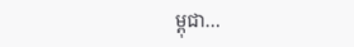ម្ពុជា…